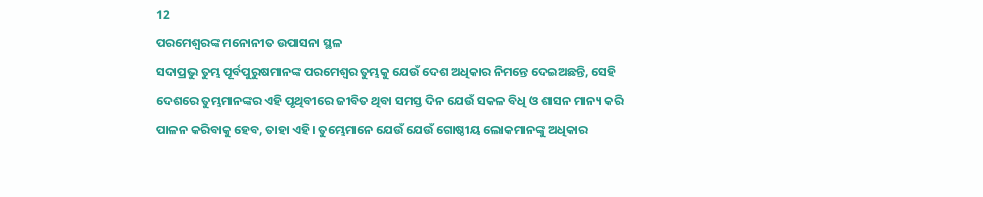12
ପରମେଶ୍ୱରଙ୍କ ମନୋନୀତ ଉପାସନା ସ୍ଥଳ
ସଦାପ୍ରଭୁ ତୁମ୍ଭ ପୂର୍ବପୁରୁଷମାନଙ୍କ ପରମେଶ୍ୱର ତୁମ୍ଭକୁ ଯେଉଁ ଦେଶ ଅଧିକାର ନିମନ୍ତେ ଦେଇଅଛନ୍ତି, ସେହି ଦେଶରେ ତୁମ୍ଭମାନଙ୍କର ଏହି ପୃଥିବୀରେ ଜୀବିତ ଥିବା ସମସ୍ତ ଦିନ ଯେଉଁ ସକଳ ବିଧି ଓ ଶାସନ ମାନ୍ୟ କରି ପାଳନ କରିବାକୁ ହେବ, ତାହା ଏହି। ତୁମ୍ଭେମାନେ ଯେଉଁ ଯେଉଁ ଗୋଷ୍ଠୀୟ ଲୋକମାନଙ୍କୁ ଅଧିକାର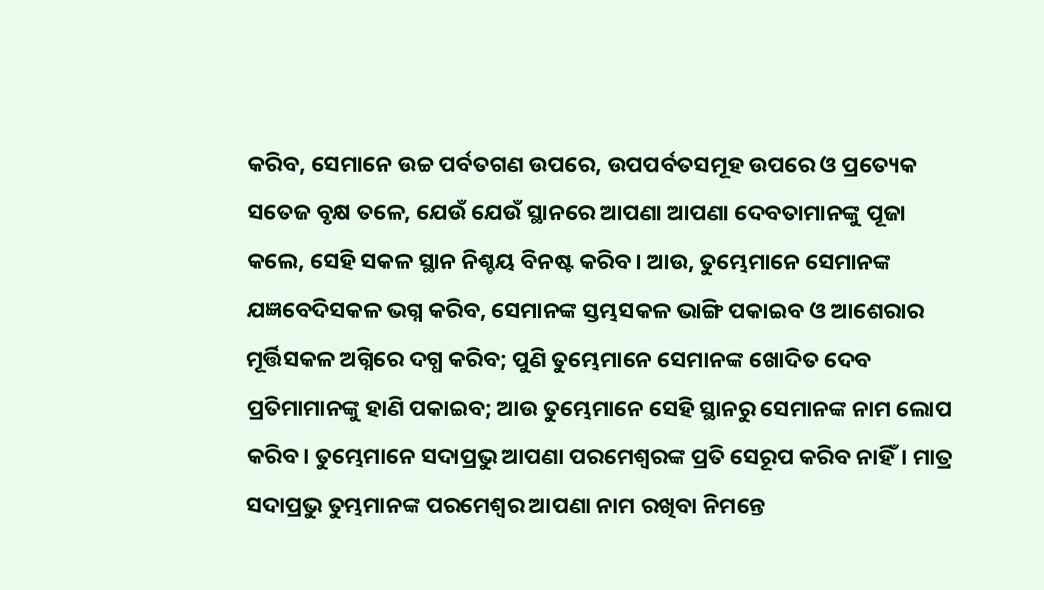କରିବ, ସେମାନେ ଉଚ୍ଚ ପର୍ବତଗଣ ଉପରେ, ଉପପର୍ବତସମୂହ ଉପରେ ଓ ପ୍ରତ୍ୟେକ ସତେଜ ବୃକ୍ଷ ତଳେ, ଯେଉଁ ଯେଉଁ ସ୍ଥାନରେ ଆପଣା ଆପଣା ଦେବତାମାନଙ୍କୁ ପୂଜା କଲେ, ସେହି ସକଳ ସ୍ଥାନ ନିଶ୍ଚୟ ବିନଷ୍ଟ କରିବ। ଆଉ, ତୁମ୍ଭେମାନେ ସେମାନଙ୍କ ଯଜ୍ଞବେଦିସକଳ ଭଗ୍ନ କରିବ, ସେମାନଙ୍କ ସ୍ତମ୍ଭସକଳ ଭାଙ୍ଗି ପକାଇବ ଓ ଆଶେରାର ମୂର୍ତ୍ତିସକଳ ଅଗ୍ନିରେ ଦଗ୍ଧ କରିବ; ପୁଣି ତୁମ୍ଭେମାନେ ସେମାନଙ୍କ ଖୋଦିତ ଦେବ ପ୍ରତିମାମାନଙ୍କୁ ହାଣି ପକାଇବ; ଆଉ ତୁମ୍ଭେମାନେ ସେହି ସ୍ଥାନରୁ ସେମାନଙ୍କ ନାମ ଲୋପ କରିବ। ତୁମ୍ଭେମାନେ ସଦାପ୍ରଭୁ ଆପଣା ପରମେଶ୍ୱରଙ୍କ ପ୍ରତି ସେରୂପ କରିବ ନାହିଁ। ମାତ୍ର ସଦାପ୍ରଭୁ ତୁମ୍ଭମାନଙ୍କ ପରମେଶ୍ୱର ଆପଣା ନାମ ରଖିବା ନିମନ୍ତେ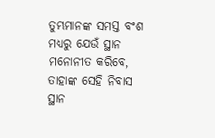ତୁମ୍ଭମାନଙ୍କ ସମସ୍ତ ବଂଶ ମଧ୍ୟରୁ ଯେଉଁ ସ୍ଥାନ ମନୋନୀତ କରିବେ, ତାହାଙ୍କ ସେହି ନିବାସ ସ୍ଥାନ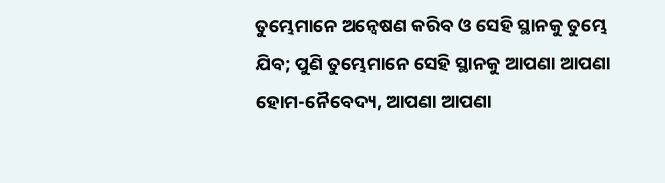ତୁମ୍ଭେମାନେ ଅନ୍ୱେଷଣ କରିବ ଓ ସେହି ସ୍ଥାନକୁ ତୁମ୍ଭେ ଯିବ; ପୁଣି ତୁମ୍ଭେମାନେ ସେହି ସ୍ଥାନକୁ ଆପଣା ଆପଣା ହୋମ-ନୈବେଦ୍ୟ, ଆପଣା ଆପଣା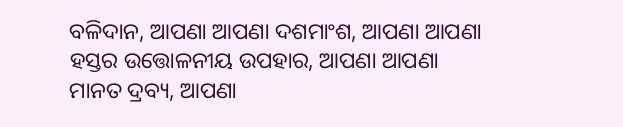ବଳିଦାନ, ଆପଣା ଆପଣା ଦଶମାଂଶ, ଆପଣା ଆପଣା ହସ୍ତର ଉତ୍ତୋଳନୀୟ ଉପହାର, ଆପଣା ଆପଣା ମାନତ ଦ୍ରବ୍ୟ, ଆପଣା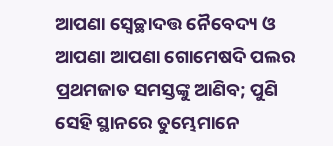ଆପଣା ସ୍ଵେଚ୍ଛାଦତ୍ତ ନୈବେଦ୍ୟ ଓ ଆପଣା ଆପଣା ଗୋମେଷଦି ପଲର ପ୍ରଥମଜାତ ସମସ୍ତଙ୍କୁ ଆଣିବ; ପୁଣି ସେହି ସ୍ଥାନରେ ତୁମ୍ଭେମାନେ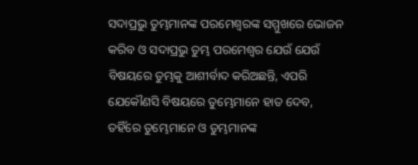ସଦାପ୍ରଭୁ ତୁମ୍ଭମାନଙ୍କ ପରମେଶ୍ୱରଙ୍କ ସମ୍ମୁଖରେ ଭୋଜନ କରିବ ଓ ସଦାପ୍ରଭୁ ତୁମ୍ଭ ପରମେଶ୍ୱର ଯେଉଁ ଯେଉଁ ବିଷୟରେ ତୁମ୍ଭକୁ ଆଶୀର୍ବାଦ କରିଅଛନ୍ତି, ଏପରି ଯେକୌଣସି ବିଷୟରେ ତୁମ୍ଭେମାନେ ହାତ ଦେବ, ତହିଁରେ ତୁମ୍ଭେମାନେ ଓ ତୁମ୍ଭମାନଙ୍କ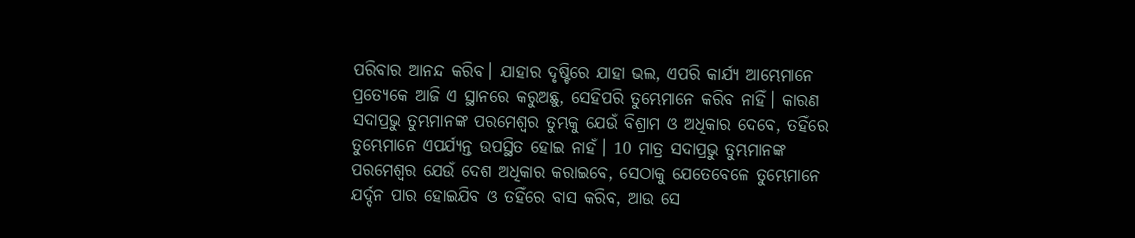ପରିବାର ଆନନ୍ଦ କରିବ। ଯାହାର ଦୃଷ୍ଟିରେ ଯାହା ଭଲ, ଏପରି କାର୍ଯ୍ୟ ଆମ୍ଭେମାନେ ପ୍ରତ୍ୟେକେ ଆଜି ଏ ସ୍ଥାନରେ କରୁଅଛୁ, ସେହିପରି ତୁମ୍ଭେମାନେ କରିବ ନାହିଁ। କାରଣ ସଦାପ୍ରଭୁ ତୁମ୍ଭମାନଙ୍କ ପରମେଶ୍ୱର ତୁମ୍ଭକୁ ଯେଉଁ ବିଶ୍ରାମ ଓ ଅଧିକାର ଦେବେ, ତହିଁରେ ତୁମ୍ଭେମାନେ ଏପର୍ଯ୍ୟନ୍ତ ଉପସ୍ଥିତ ହୋଇ ନାହଁ। 10 ମାତ୍ର ସଦାପ୍ରଭୁ ତୁମ୍ଭମାନଙ୍କ ପରମେଶ୍ୱର ଯେଉଁ ଦେଶ ଅଧିକାର କରାଇବେ, ସେଠାକୁ ଯେତେବେଳେ ତୁମ୍ଭେମାନେ ଯର୍ଦ୍ଦନ ପାର ହୋଇଯିବ ଓ ତହିଁରେ ବାସ କରିବ, ଆଉ ସେ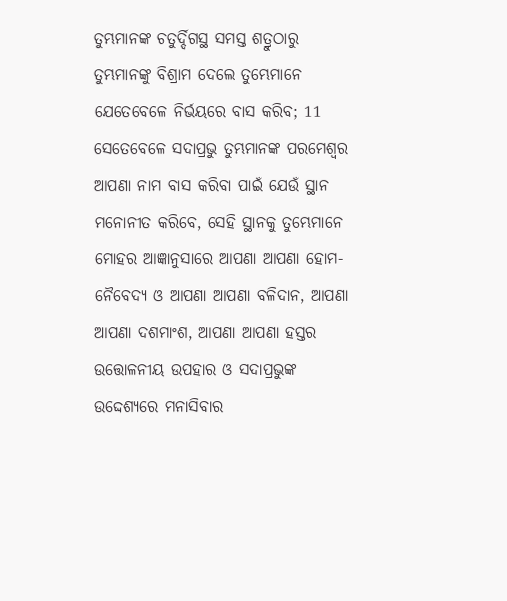ତୁମ୍ଭମାନଙ୍କ ଚତୁର୍ଦ୍ଦିଗସ୍ଥ ସମସ୍ତ ଶତ୍ରୁଠାରୁ ତୁମ୍ଭମାନଙ୍କୁ ବିଶ୍ରାମ ଦେଲେ ତୁମ୍ଭେମାନେ ଯେତେବେଳେ ନିର୍ଭୟରେ ବାସ କରିବ; 11 ସେତେବେଳେ ସଦାପ୍ରଭୁ ତୁମ୍ଭମାନଙ୍କ ପରମେଶ୍ୱର ଆପଣା ନାମ ବାସ କରିବା ପାଇଁ ଯେଉଁ ସ୍ଥାନ ମନୋନୀତ କରିବେ, ସେହି ସ୍ଥାନକୁ ତୁମ୍ଭେମାନେ ମୋହର ଆଜ୍ଞାନୁସାରେ ଆପଣା ଆପଣା ହୋମ-ନୈବେଦ୍ୟ ଓ ଆପଣା ଆପଣା ବଳିଦାନ, ଆପଣା ଆପଣା ଦଶମାଂଶ, ଆପଣା ଆପଣା ହସ୍ତର ଉତ୍ତୋଳନୀୟ ଉପହାର ଓ ସଦାପ୍ରଭୁଙ୍କ ଉଦ୍ଦେଶ୍ୟରେ ମନାସିବାର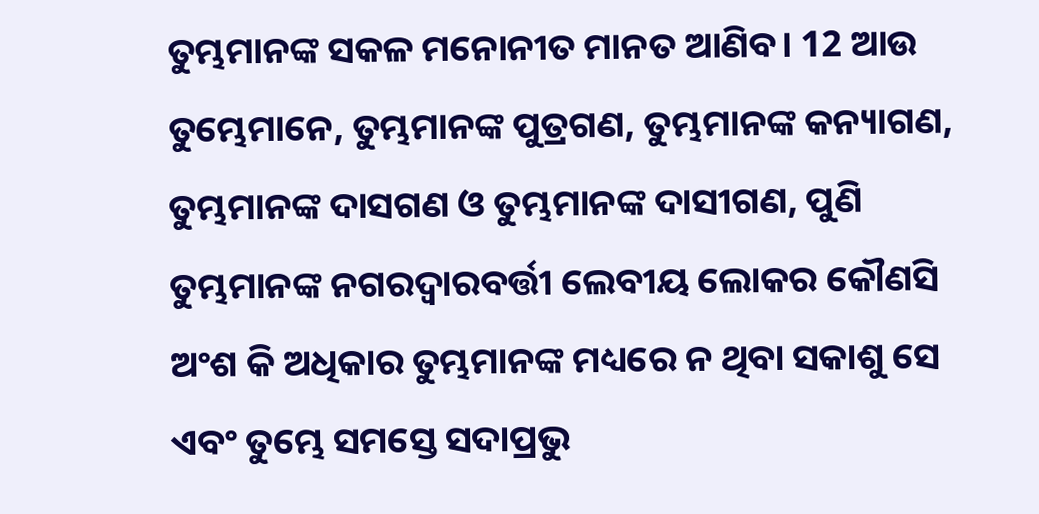ତୁମ୍ଭମାନଙ୍କ ସକଳ ମନୋନୀତ ମାନତ ଆଣିବ। 12 ଆଉ ତୁମ୍ଭେମାନେ, ତୁମ୍ଭମାନଙ୍କ ପୁତ୍ରଗଣ, ତୁମ୍ଭମାନଙ୍କ କନ୍ୟାଗଣ, ତୁମ୍ଭମାନଙ୍କ ଦାସଗଣ ଓ ତୁମ୍ଭମାନଙ୍କ ଦାସୀଗଣ, ପୁଣି ତୁମ୍ଭମାନଙ୍କ ନଗରଦ୍ୱାରବର୍ତ୍ତୀ ଲେବୀୟ ଲୋକର କୌଣସି ଅଂଶ କି ଅଧିକାର ତୁମ୍ଭମାନଙ୍କ ମଧ୍ୟରେ ନ ଥିବା ସକାଶୁ ସେ ଏବଂ ତୁମ୍ଭେ ସମସ୍ତେ ସଦାପ୍ରଭୁ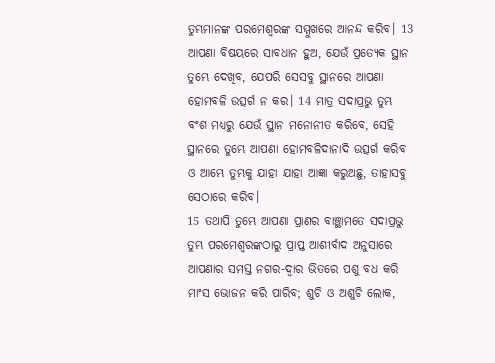ତୁମ୍ଭମାନଙ୍କ ପରମେଶ୍ୱରଙ୍କ ସମ୍ମୁଖରେ ଆନନ୍ଦ କରିବ। 13 ଆପଣା ବିଷୟରେ ସାବଧାନ ହୁଅ, ଯେଉଁ ପ୍ରତ୍ୟେକ ସ୍ଥାନ ତୁମ୍ଭେ ଦେଖିବ, ଯେପରି ସେସବୁ ସ୍ଥାନରେ ଆପଣା ହୋମବଳି ଉତ୍ସର୍ଗ ନ କର। 14 ମାତ୍ର ସଦାପ୍ରଭୁ ତୁମ୍ଭ ବଂଶ ମଧ୍ୟରୁ ଯେଉଁ ସ୍ଥାନ ମନୋନୀତ କରିବେ, ସେହି ସ୍ଥାନରେ ତୁମ୍ଭେ ଆପଣା ହୋମବଳିଦାନାଦି ଉତ୍ସର୍ଗ କରିବ ଓ ଆମ୍ଭେ ତୁମ୍ଭକୁ ଯାହା ଯାହା ଆଜ୍ଞା କରୁଅଛୁ, ତାହାସବୁ ସେଠାରେ କରିବ।
15 ତଥାପି ତୁମ୍ଭେ ଆପଣା ପ୍ରାଣର ବାଞ୍ଛାମତେ ସଦାପ୍ରଭୁ ତୁମ୍ଭ ପରମେଶ୍ୱରଙ୍କଠାରୁ ପ୍ରାପ୍ତ ଆଶୀର୍ବାଦ ଅନୁସାରେ ଆପଣାର ସମସ୍ତ ନଗର-ଦ୍ୱାର ଭିତରେ ପଶୁ ବଧ କରି ମାଂସ ଭୋଜନ କରି ପାରିବ; ଶୁଚି ଓ ଅଶୁଚି ଲୋକ,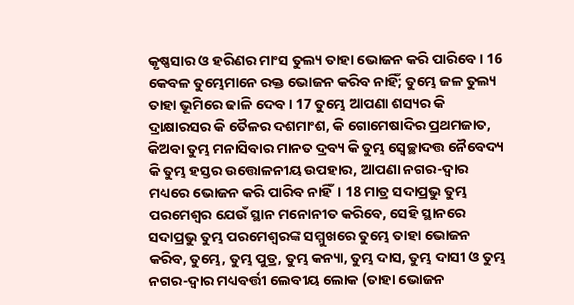କୃଷ୍ଣସାର ଓ ହରିଣର ମାଂସ ତୁଲ୍ୟ ତାହା ଭୋଜନ କରି ପାରିବେ। 16 କେବଳ ତୁମ୍ଭେମାନେ ରକ୍ତ ଭୋଜନ କରିବ ନାହିଁ; ତୁମ୍ଭେ ଜଳ ତୁଲ୍ୟ ତାହା ଭୂମିରେ ଢାଳି ଦେବ। 17 ତୁମ୍ଭେ ଆପଣା ଶସ୍ୟର କି ଦ୍ରାକ୍ଷାରସର କି ତୈଳର ଦଶମାଂଶ, କି ଗୋମେଷାଦିର ପ୍ରଥମଜାତ, କିଅବା ତୁମ୍ଭ ମନାସିବାର ମାନତ ଦ୍ରବ୍ୟ କି ତୁମ୍ଭ ସ୍ଵେଚ୍ଛାଦତ୍ତ ନୈବେଦ୍ୟ କି ତୁମ୍ଭ ହସ୍ତର ଉତ୍ତୋଳନୀୟ ଉପହାର, ଆପଣା ନଗର-ଦ୍ୱାର ମଧ୍ୟରେ ଭୋଜନ କରି ପାରିବ ନାହିଁ। 18 ମାତ୍ର ସଦାପ୍ରଭୁ ତୁମ୍ଭ ପରମେଶ୍ୱର ଯେଉଁ ସ୍ଥାନ ମନୋନୀତ କରିବେ, ସେହି ସ୍ଥାନରେ ସଦାପ୍ରଭୁ ତୁମ୍ଭ ପରମେଶ୍ୱରଙ୍କ ସମ୍ମୁଖରେ ତୁମ୍ଭେ ତାହା ଭୋଜନ କରିବ, ତୁମ୍ଭେ, ତୁମ୍ଭ ପୁତ୍ର, ତୁମ୍ଭ କନ୍ୟା, ତୁମ୍ଭ ଦାସ, ତୁମ୍ଭ ଦାସୀ ଓ ତୁମ୍ଭ ନଗର-ଦ୍ୱାର ମଧ୍ୟବର୍ତ୍ତୀ ଲେବୀୟ ଲୋକ (ତାହା ଭୋଜନ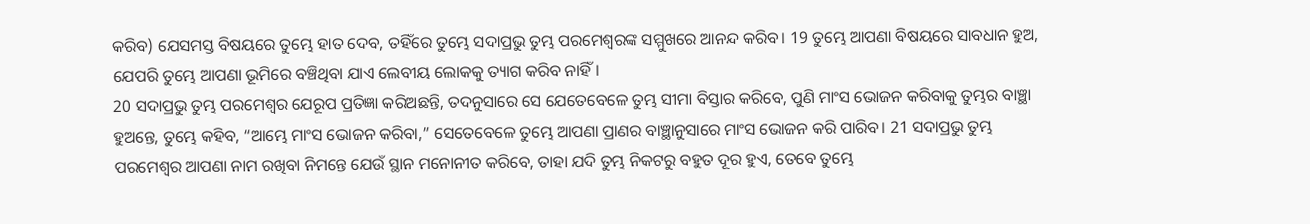କରିବ) ଯେସମସ୍ତ ବିଷୟରେ ତୁମ୍ଭେ ହାତ ଦେବ, ତହିଁରେ ତୁମ୍ଭେ ସଦାପ୍ରଭୁ ତୁମ୍ଭ ପରମେଶ୍ୱରଙ୍କ ସମ୍ମୁଖରେ ଆନନ୍ଦ କରିବ। 19 ତୁମ୍ଭେ ଆପଣା ବିଷୟରେ ସାବଧାନ ହୁଅ, ଯେପରି ତୁମ୍ଭେ ଆପଣା ଭୂମିରେ ବଞ୍ଚିଥିବା ଯାଏ ଲେବୀୟ ଲୋକକୁ ତ୍ୟାଗ କରିବ ନାହିଁ।
20 ସଦାପ୍ରଭୁ ତୁମ୍ଭ ପରମେଶ୍ୱର ଯେରୂପ ପ୍ରତିଜ୍ଞା କରିଅଛନ୍ତି, ତଦନୁସାରେ ସେ ଯେତେବେଳେ ତୁମ୍ଭ ସୀମା ବିସ୍ତାର କରିବେ, ପୁଣି ମାଂସ ଭୋଜନ କରିବାକୁ ତୁମ୍ଭର ବାଞ୍ଛା ହୁଅନ୍ତେ, ତୁମ୍ଭେ କହିବ, “ଆମ୍ଭେ ମାଂସ ଭୋଜନ କରିବା,” ସେତେବେଳେ ତୁମ୍ଭେ ଆପଣା ପ୍ରାଣର ବାଞ୍ଛାନୁସାରେ ମାଂସ ଭୋଜନ କରି ପାରିବ। 21 ସଦାପ୍ରଭୁ ତୁମ୍ଭ ପରମେଶ୍ୱର ଆପଣା ନାମ ରଖିବା ନିମନ୍ତେ ଯେଉଁ ସ୍ଥାନ ମନୋନୀତ କରିବେ, ତାହା ଯଦି ତୁମ୍ଭ ନିକଟରୁ ବହୁତ ଦୂର ହୁଏ, ତେବେ ତୁମ୍ଭେ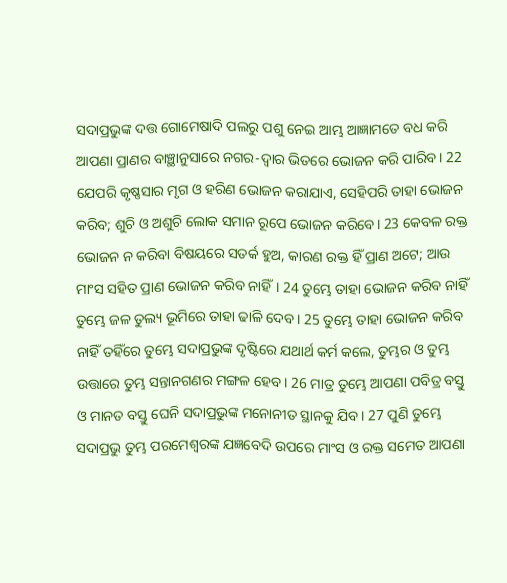ସଦାପ୍ରଭୁଙ୍କ ଦତ୍ତ ଗୋମେଷାଦି ପଲରୁ ପଶୁ ନେଇ ଆମ୍ଭ ଆଜ୍ଞାମତେ ବଧ କରି ଆପଣା ପ୍ରାଣର ବାଞ୍ଛାନୁସାରେ ନଗର-ଦ୍ୱାର ଭିତରେ ଭୋଜନ କରି ପାରିବ। 22 ଯେପରି କୃଷ୍ଣସାର ମୃଗ ଓ ହରିଣ ଭୋଜନ କରାଯାଏ, ସେହିପରି ତାହା ଭୋଜନ କରିବ; ଶୁଚି ଓ ଅଶୁଚି ଲୋକ ସମାନ ରୂପେ ଭୋଜନ କରିବେ। 23 କେବଳ ରକ୍ତ ଭୋଜନ ନ କରିବା ବିଷୟରେ ସତର୍କ ହୁଅ, କାରଣ ରକ୍ତ ହିଁ ପ୍ରାଣ ଅଟେ; ଆଉ ମାଂସ ସହିତ ପ୍ରାଣ ଭୋଜନ କରିବ ନାହିଁ। 24 ତୁମ୍ଭେ ତାହା ଭୋଜନ କରିବ ନାହିଁ ତୁମ୍ଭେ ଜଳ ତୁଲ୍ୟ ଭୂମିରେ ତାହା ଢାଳି ଦେବ। 25 ତୁମ୍ଭେ ତାହା ଭୋଜନ କରିବ ନାହିଁ ତହିଁରେ ତୁମ୍ଭେ ସଦାପ୍ରଭୁଙ୍କ ଦୃଷ୍ଟିରେ ଯଥାର୍ଥ କର୍ମ କଲେ, ତୁମ୍ଭର ଓ ତୁମ୍ଭ ଉତ୍ତାରେ ତୁମ୍ଭ ସନ୍ତାନଗଣର ମଙ୍ଗଳ ହେବ। 26 ମାତ୍ର ତୁମ୍ଭେ ଆପଣା ପବିତ୍ର ବସ୍ତୁ ଓ ମାନତ ବସ୍ତୁ ଘେନି ସଦାପ୍ରଭୁଙ୍କ ମନୋନୀତ ସ୍ଥାନକୁ ଯିବ। 27 ପୁଣି ତୁମ୍ଭେ ସଦାପ୍ରଭୁ ତୁମ୍ଭ ପରମେଶ୍ୱରଙ୍କ ଯଜ୍ଞବେଦି ଉପରେ ମାଂସ ଓ ରକ୍ତ ସମେତ ଆପଣା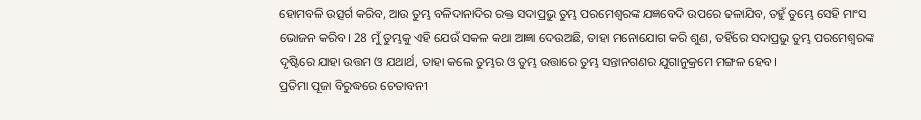ହୋମବଳି ଉତ୍ସର୍ଗ କରିବ, ଆଉ ତୁମ୍ଭ ବଳିଦାନାଦିର ରକ୍ତ ସଦାପ୍ରଭୁ ତୁମ୍ଭ ପରମେଶ୍ୱରଙ୍କ ଯଜ୍ଞବେଦି ଉପରେ ଢଳାଯିବ, ତହୁଁ ତୁମ୍ଭେ ସେହି ମାଂସ ଭୋଜନ କରିବ। 28 ମୁଁ ତୁମ୍ଭକୁ ଏହି ଯେଉଁ ସକଳ କଥା ଆଜ୍ଞା ଦେଉଅଛି, ତାହା ମନୋଯୋଗ କରି ଶୁଣ, ତହିଁରେ ସଦାପ୍ରଭୁ ତୁମ୍ଭ ପରମେଶ୍ୱରଙ୍କ ଦୃଷ୍ଟିରେ ଯାହା ଉତ୍ତମ ଓ ଯଥାର୍ଥ, ତାହା କଲେ ତୁମ୍ଭର ଓ ତୁମ୍ଭ ଉତ୍ତାରେ ତୁମ୍ଭ ସନ୍ତାନଗଣର ଯୁଗାନୁକ୍ରମେ ମଙ୍ଗଳ ହେବ।
ପ୍ରତିମା ପୂଜା ବିରୁଦ୍ଧରେ ଚେତାବନୀ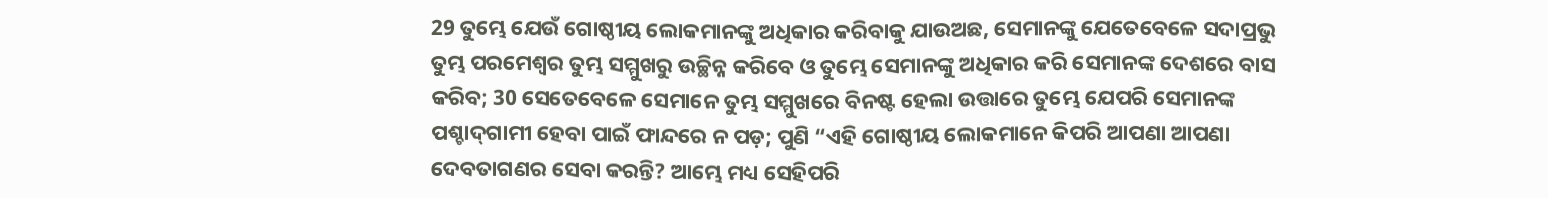29 ତୁମ୍ଭେ ଯେଉଁ ଗୋଷ୍ଠୀୟ ଲୋକମାନଙ୍କୁ ଅଧିକାର କରିବାକୁ ଯାଉଅଛ, ସେମାନଙ୍କୁ ଯେତେବେଳେ ସଦାପ୍ରଭୁ ତୁମ୍ଭ ପରମେଶ୍ୱର ତୁମ୍ଭ ସମ୍ମୁଖରୁ ଉଚ୍ଛିନ୍ନ କରିବେ ଓ ତୁମ୍ଭେ ସେମାନଙ୍କୁ ଅଧିକାର କରି ସେମାନଙ୍କ ଦେଶରେ ବାସ କରିବ; 30 ସେତେବେଳେ ସେମାନେ ତୁମ୍ଭ ସମ୍ମୁଖରେ ବିନଷ୍ଟ ହେଲା ଉତ୍ତାରେ ତୁମ୍ଭେ ଯେପରି ସେମାନଙ୍କ ପଶ୍ଚାଦ୍‍ଗାମୀ ହେବା ପାଇଁ ଫାନ୍ଦରେ ନ ପଡ଼; ପୁଣି “ଏହି ଗୋଷ୍ଠୀୟ ଲୋକମାନେ କିପରି ଆପଣା ଆପଣା ଦେବତାଗଣର ସେବା କରନ୍ତି? ଆମ୍ଭେ ମଧ୍ୟ ସେହିପରି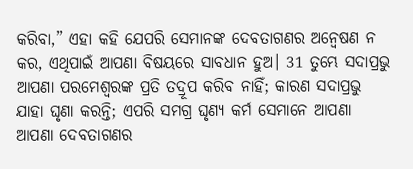କରିବା,” ଏହା କହି ଯେପରି ସେମାନଙ୍କ ଦେବତାଗଣର ଅନ୍ୱେଷଣ ନ କର, ଏଥିପାଇଁ ଆପଣା ବିଷୟରେ ସାବଧାନ ହୁଅ। 31 ତୁମ୍ଭେ ସଦାପ୍ରଭୁ ଆପଣା ପରମେଶ୍ୱରଙ୍କ ପ୍ରତି ତଦ୍ରୂପ କରିବ ନାହିଁ; କାରଣ ସଦାପ୍ରଭୁ ଯାହା ଘୃଣା କରନ୍ତି; ଏପରି ସମଗ୍ର ଘୃଣ୍ୟ କର୍ମ ସେମାନେ ଆପଣା ଆପଣା ଦେବତାଗଣର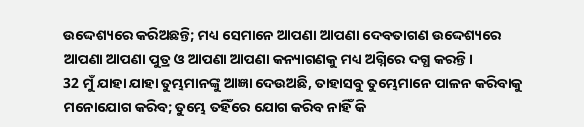ଉଦ୍ଦେଶ୍ୟରେ କରିଅଛନ୍ତି; ମଧ୍ୟ ସେମାନେ ଆପଣା ଆପଣା ଦେବତାଗଣ ଉଦ୍ଦେଶ୍ୟରେ ଆପଣା ଆପଣା ପୁତ୍ର ଓ ଆପଣା ଆପଣା କନ୍ୟାଗଣକୁ ମଧ୍ୟ ଅଗ୍ନିରେ ଦଗ୍ଧ କରନ୍ତି।
32 ମୁଁ ଯାହା ଯାହା ତୁମ୍ଭମାନଙ୍କୁ ଆଜ୍ଞା ଦେଉଅଛି, ତାହାସବୁ ତୁମ୍ଭେମାନେ ପାଳନ କରିବାକୁ ମନୋଯୋଗ କରିବ; ତୁମ୍ଭେ ତହିଁରେ ଯୋଗ କରିବ ନାହିଁ କି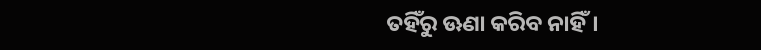ତହିଁରୁ ଊଣା କରିବ ନାହିଁ।